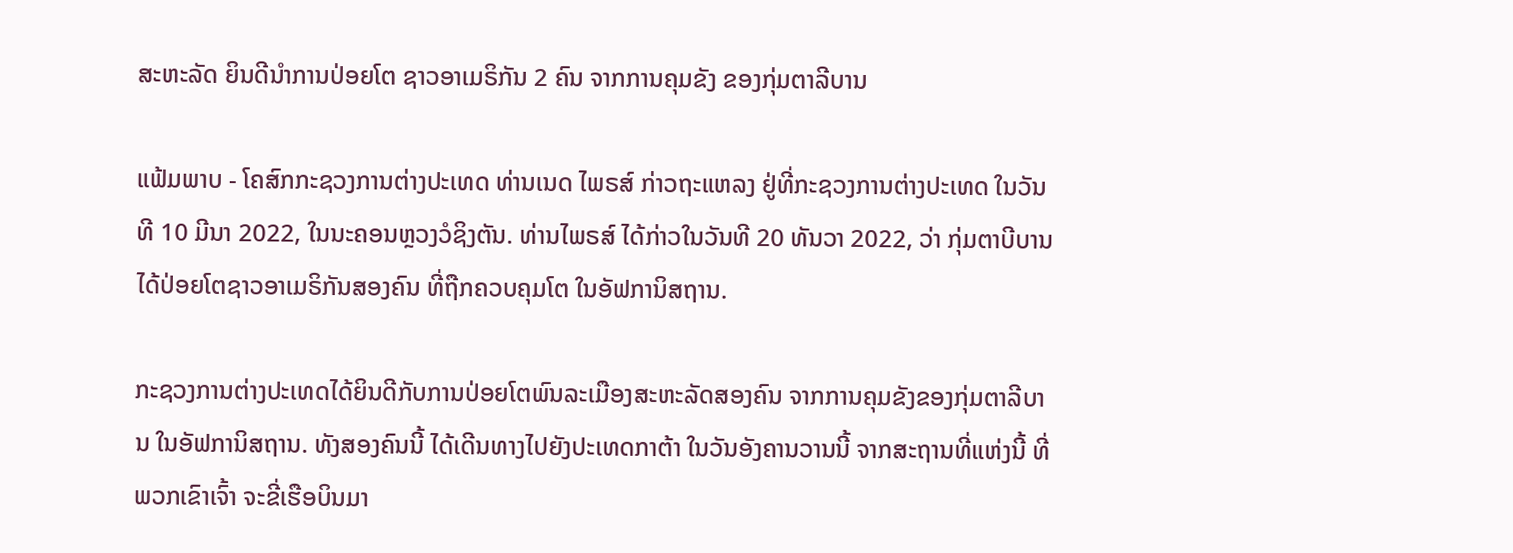ສະຫະລັດ ຍິນດີນຳການປ່ອຍໂຕ ຊາວອາເມຣິກັນ 2 ຄົນ ຈາກການຄຸມຂັງ ຂອງກຸ່ມຕາລີບານ

ແຟ້ມພາບ - ໂຄສົກກະຊວງການຕ່າງປະເທດ ທ່ານເນດ ໄພຣສ໌ ກ່າວຖະແຫລງ ຢູ່ທີ່ກະຊວງການຕ່າງປະເທດ ໃນວັນທີ 10 ມີນາ 2022, ໃນນະຄອນຫຼວງວໍຊິງຕັນ. ທ່ານໄພຣສ໌ ໄດ້ກ່າວໃນວັນທີ 20 ທັນວາ 2022, ວ່າ ກຸ່ມຕາບີບານ ໄດ້ປ່ອຍໂຕຊາວອາເມຣິກັນສອງຄົນ ທີ່ຖືກຄວບຄຸມໂຕ ໃນອັຟການິສຖານ.

ກະຊວງການຕ່າງປະເທດໄດ້ຍິນດີກັບການປ່ອຍໂຕພົນລະເມືອງສະຫະລັດສອງຄົນ ຈາກການຄຸມຂັງຂອງກຸ່ມຕາລີບານ ໃນອັຟການິສຖານ. ທັງສອງຄົນນີ້ ໄດ້ເດີນທາງໄປຍັງປະເທດກາຕ້າ ໃນວັນອັງຄານວານນີ້ ຈາກສະຖານທີ່ແຫ່ງນີ້ ທີ່ພວກເຂົາເຈົ້າ ຈະຂີ່ເຮືອບິນມາ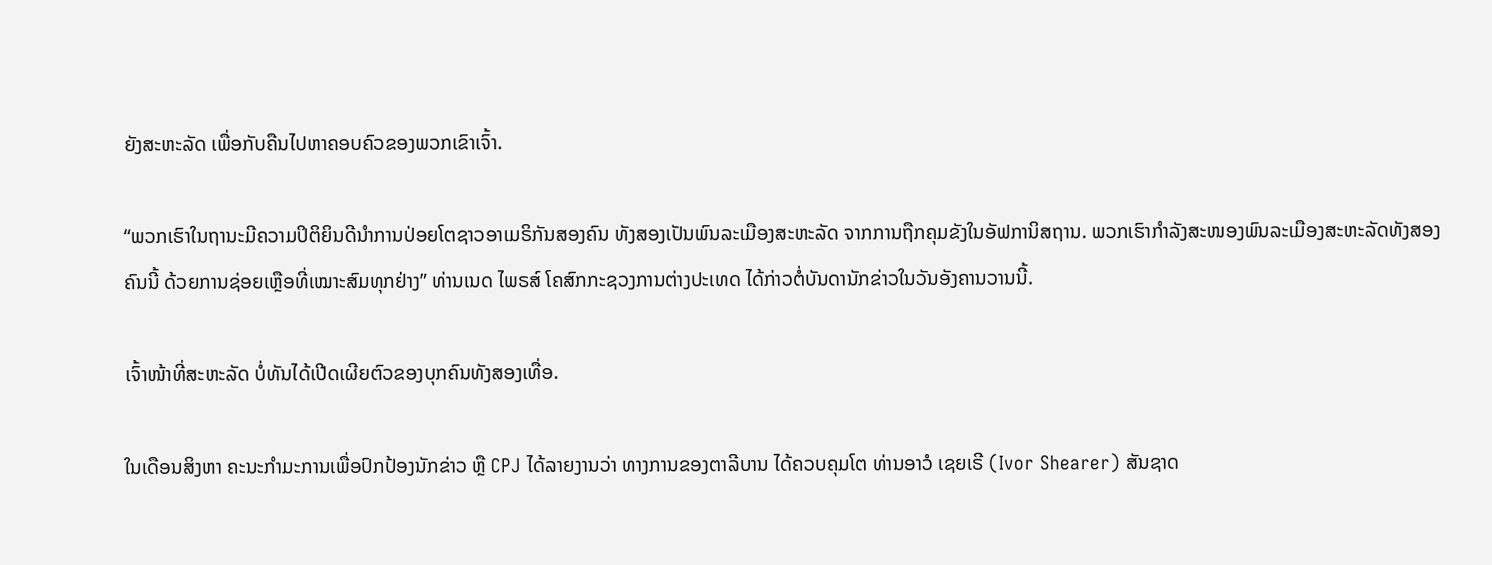ຍັງສະຫະລັດ ເພື່ອກັບຄືນໄປຫາຄອບຄົວຂອງພວກເຂົາເຈົ້າ.

“ພວກເຮົາໃນຖານະມີຄວາມປິຕິຍິນດີນຳການປ່ອຍໂຕຊາວອາເມຣິກັນສອງຄົນ ທັງສອງເປັນພົນລະເມືອງສະຫະລັດ ຈາກການຖືກຄຸມຂັງໃນອັຟການິສຖານ. ພວກເຮົາກຳລັງສະໜອງພົນລະເມືອງສະຫະລັດທັງສອງຄົນນີ້ ດ້ວຍການຊ່ອຍເຫຼືອທີ່ເໝາະສົມທຸກຢ່າງ” ທ່ານເນດ ໄພຣສ໌ ໂຄສົກກະຊວງການຕ່າງປະເທດ ໄດ້ກ່າວຕໍ່ບັນດານັກຂ່າວໃນວັນອັງຄານວານນີ້.

ເຈົ້າໜ້າທີ່ສະຫະລັດ ບໍ່ທັນໄດ້ເປີດເຜີຍຕົວຂອງບຸກຄົນທັງສອງເທື່ອ.

ໃນເດືອນສິງຫາ ຄະນະກຳມະການເພື່ອປົກປ້ອງນັກຂ່າວ ຫຼື CPJ ໄດ້ລາຍງານວ່າ ທາງການຂອງຕາລີບານ ໄດ້ຄວບຄຸມໂຕ ທ່ານອາວໍ ເຊຍເຣີ (Ivor Shearer) ສັນຊາດ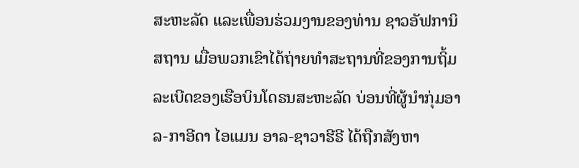ສະຫະລັດ ແລະເພື່ອນຮ່ວມງານຂອງທ່ານ ຊາວອັຟການິສຖານ ເມື່ອພວກເຂົາໄດ້ຖ່າຍທຳສະຖານທີ່ຂອງການຖິ້ມລະເບີດຂອງເຮືອບິນໂດຣນສະຫະລັດ ບ່ອນທີ່ຜູ້ນຳກຸ່ມອາລ-ກາອີດາ ໄອແມນ ອາລ-ຊາວາຮີຣີ ໄດ້ຖືກສັງຫາ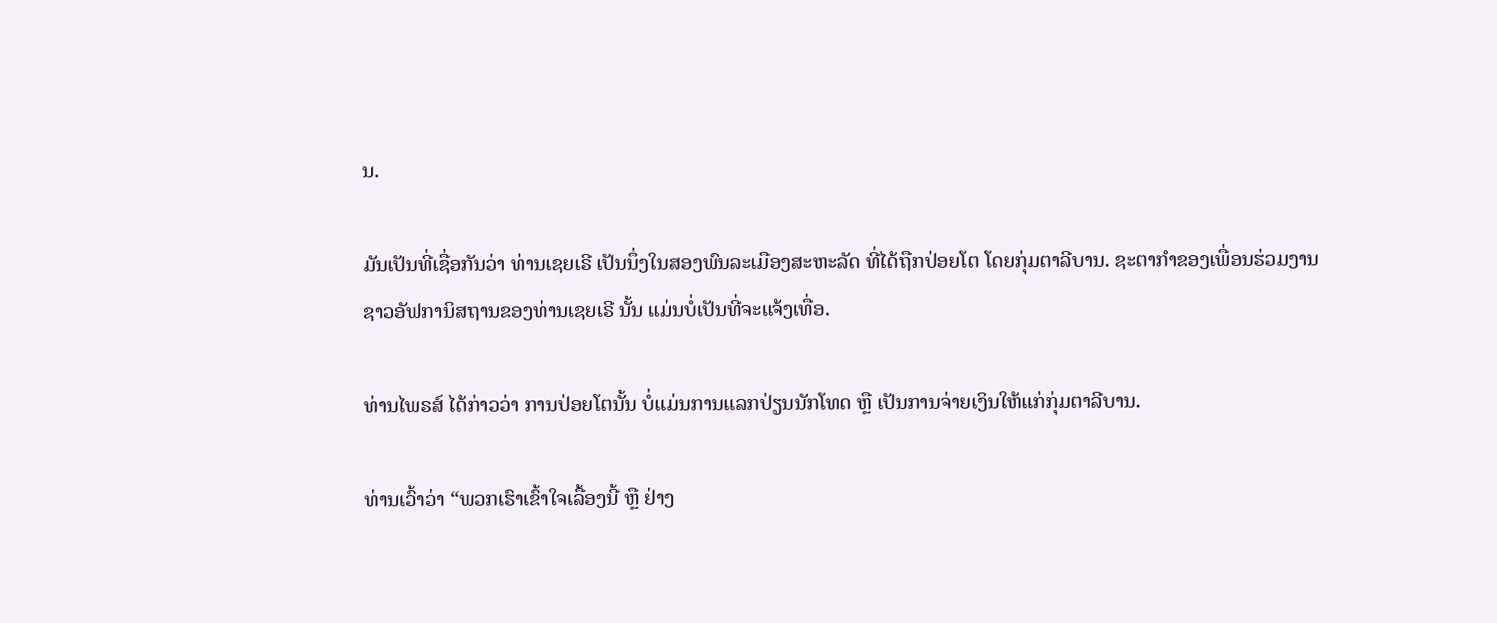ນ.

ມັນເປັນທີ່ເຊື່ອກັນວ່າ ທ່ານເຊຍເຣີ ເປັນນຶ່ງໃນສອງພົນລະເມືອງສະຫະລັດ ທີ່ໄດ້ຖືກປ່ອຍໂຕ ໂດຍກຸ່ມຕາລີບານ. ຊະຕາກຳຂອງເພື່ອນຮ່ວມງານຊາວອັຟການິສຖານຂອງທ່ານເຊຍເຣີ ນັ້ນ ແມ່ນບໍ່ເປັນທີ່ຈະແຈ້ງເທື່ອ.

ທ່ານໄພຣສ໌ ໄດ້ກ່າວວ່າ ການປ່ອຍໂຕນັ້ນ ບໍ່ແມ່ນການແລກປ່ຽນນັກໂທດ ຫຼື ເປັນການຈ່າຍເງິນໃຫ້ແກ່ກຸ່ມຕາລີບານ.

ທ່ານເວົ້າວ່າ “ພວກເຮົາເຂົ້າໃຈເລື້ອງນີ້ ຫຼື ຢ່າງ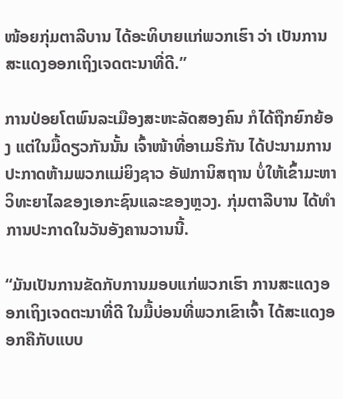ໜ້ອຍກຸ່ມຕາລີບານ ໄດ້ອະທິບາຍແກ່ພວກເຮົາ ວ່າ ເປັນການສະແດງອອກເຖິງເຈດຕະນາທີ່ດີ.”

ການປ່ອຍໂຕພົນລະເມືອງສະຫະລັດສອງຄົນ ກໍໄດ້ຖືກຍົກຍ້ອງ ແຕ່ໃນມື້ດຽວກັນນັ້ນ ເຈົ້າໜ້າທີ່ອາເມຣິກັນ ໄດ້ປະນາມການປະກາດຫ້າມພວກແມ່ຍິງຊາວ ອັຟການິສຖານ ບໍ່ໃຫ້ເຂົ້າມະຫາວິທະຍາໄລຂອງເອກະຊົນແລະຂອງຫຼວງ. ກຸ່ມຕາລີບານ ໄດ້ທຳການປະກາດໃນວັນອັງຄານວານນີ້.

“ມັນເປັນການຂັດກັບການມອບແກ່ພວກເຮົາ ການສະແດງອອກເຖິງເຈດຕະນາທີ່ດີ ໃນມື້ບ່ອນທີ່ພວກເຂົາເຈົ້າ ໄດ້ສະແດງອອກຄືກັບແບບ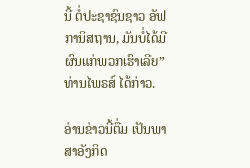ນີ້ ຕໍ່ປະຊາຊົນຊາວ ອັຟການິສຖານ, ມັນບໍ່ໄດ້ມີຜົນແກ່ພວກເຮົາເລີຍ” ທ່ານໄພຣສ໌ ໄດ້ກ່າວ.

ອ່ານຂ່າວນີ້ຕື່ມ ເປັນພາສາອັງກິດ